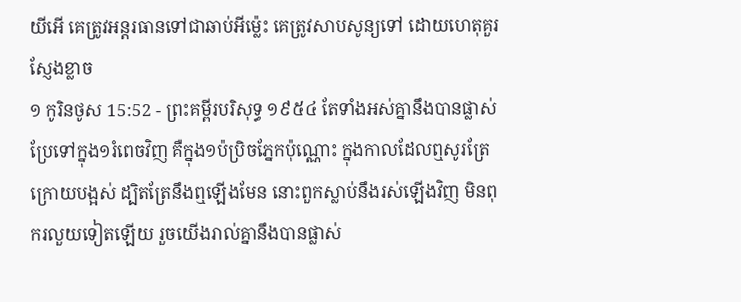យីអើ គេត្រូវអន្តរធានទៅជាឆាប់អីម៉្លេះ គេត្រូវសាបសូន្យទៅ ដោយហេតុគួរស្ញែងខ្លាច
១ កូរិនថូស 15:52 - ព្រះគម្ពីរបរិសុទ្ធ ១៩៥៤ តែទាំងអស់គ្នានឹងបានផ្លាស់ប្រែទៅក្នុង១រំពេចវិញ គឺក្នុង១ប៉ប្រិចភ្នែកប៉ុណ្ណោះ ក្នុងកាលដែលឮសូរត្រែក្រោយបង្អស់ ដ្បិតត្រែនឹងឮឡើងមែន នោះពួកស្លាប់នឹងរស់ឡើងវិញ មិនពុករលួយទៀតឡើយ រួចយើងរាល់គ្នានឹងបានផ្លាស់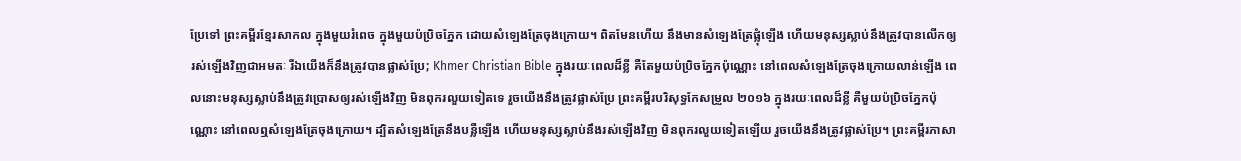ប្រែទៅ ព្រះគម្ពីរខ្មែរសាកល ក្នុងមួយរំពេច ក្នុងមួយប៉ប្រិចភ្នែក ដោយសំឡេងត្រែចុងក្រោយ។ ពិតមែនហើយ នឹងមានសំឡេងត្រែផ្លុំឡើង ហើយមនុស្សស្លាប់នឹងត្រូវបានលើកឲ្យរស់ឡើងវិញជាអមតៈ រីឯយើងក៏នឹងត្រូវបានផ្លាស់ប្រែ; Khmer Christian Bible ក្នុងរយៈពេលដ៏ខ្លី គឺតែមួយប៉ប្រិចភ្នែកប៉ុណ្ណោះ នៅពេលសំឡេងត្រែចុងក្រោយលាន់ឡើង ពេលនោះមនុស្សស្លាប់នឹងត្រូវប្រោសឲ្យរស់ឡើងវិញ មិនពុករលួយទៀតទេ រួចយើងនឹងត្រូវផ្លាស់ប្រែ ព្រះគម្ពីរបរិសុទ្ធកែសម្រួល ២០១៦ ក្នុងរយៈពេលដ៏ខ្លី គឺមួយប៉ប្រិចភ្នែកប៉ុណ្ណោះ នៅពេលឮសំឡេងត្រែចុងក្រោយ។ ដ្បិតសំឡេងត្រែនឹងបន្លឺឡើង ហើយមនុស្សស្លាប់នឹងរស់ឡើងវិញ មិនពុករលួយទៀតឡើយ រួចយើងនឹងត្រូវផ្លាស់ប្រែ។ ព្រះគម្ពីរភាសា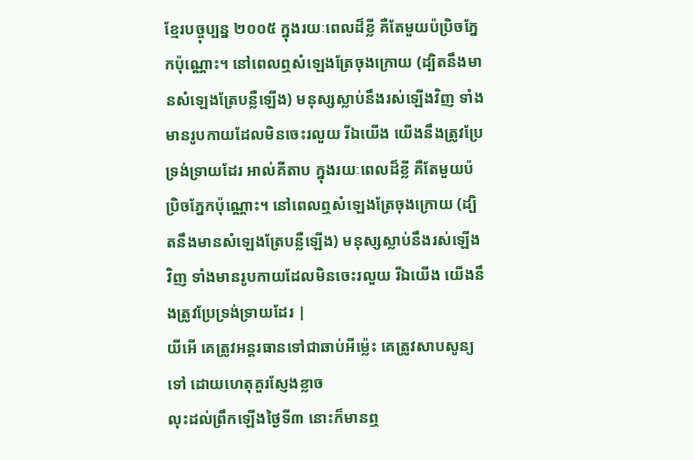ខ្មែរបច្ចុប្បន្ន ២០០៥ ក្នុងរយៈពេលដ៏ខ្លី គឺតែមួយប៉ប្រិចភ្នែកប៉ុណ្ណោះ។ នៅពេលឮសំឡេងត្រែចុងក្រោយ (ដ្បិតនឹងមានសំឡេងត្រែបន្លឺឡើង) មនុស្សស្លាប់នឹងរស់ឡើងវិញ ទាំងមានរូបកាយដែលមិនចេះរលួយ រីឯយើង យើងនឹងត្រូវប្រែទ្រង់ទ្រាយដែរ អាល់គីតាប ក្នុងរយៈពេលដ៏ខ្លី គឺតែមួយប៉ប្រិចភ្នែកប៉ុណ្ណោះ។ នៅពេលឮសំឡេងត្រែចុងក្រោយ (ដ្បិតនឹងមានសំឡេងត្រែបន្លឺឡើង) មនុស្សស្លាប់នឹងរស់ឡើងវិញ ទាំងមានរូបកាយដែលមិនចេះរលួយ រីឯយើង យើងនឹងត្រូវប្រែទ្រង់ទ្រាយដែរ |
យីអើ គេត្រូវអន្តរធានទៅជាឆាប់អីម៉្លេះ គេត្រូវសាបសូន្យទៅ ដោយហេតុគួរស្ញែងខ្លាច
លុះដល់ព្រឹកឡើងថ្ងៃទី៣ នោះក៏មានឮ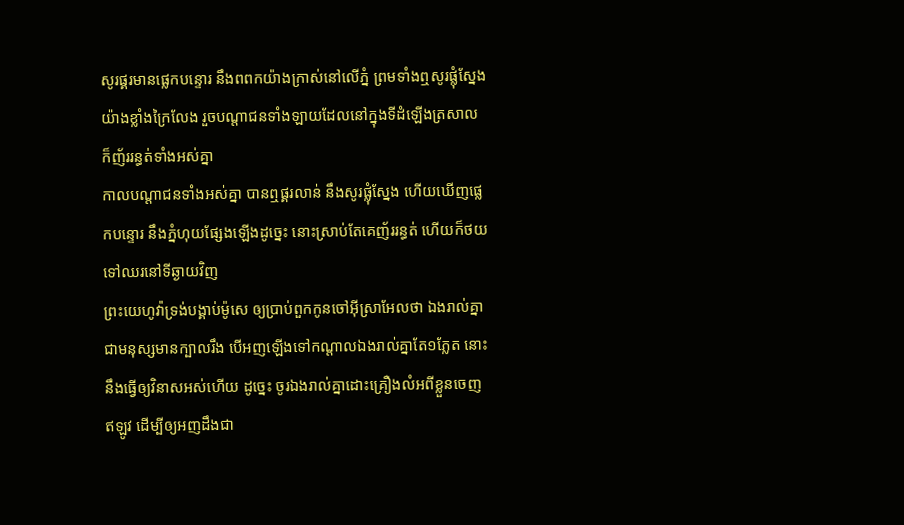សូរផ្គរមានផ្លេកបន្ទោរ នឹងពពកយ៉ាងក្រាស់នៅលើភ្នំ ព្រមទាំងឮសូរផ្លុំស្នែងយ៉ាងខ្លាំងក្រៃលែង រួចបណ្តាជនទាំងឡាយដែលនៅក្នុងទីដំឡើងត្រសាល ក៏ញ័ររន្ធត់ទាំងអស់គ្នា
កាលបណ្តាជនទាំងអស់គ្នា បានឮផ្គរលាន់ នឹងសូរផ្លុំស្នែង ហើយឃើញផ្លេកបន្ទោរ នឹងភ្នំហុយផ្សែងឡើងដូច្នេះ នោះស្រាប់តែគេញ័ររន្ធត់ ហើយក៏ថយទៅឈរនៅទីឆ្ងាយវិញ
ព្រះយេហូវ៉ាទ្រង់បង្គាប់ម៉ូសេ ឲ្យប្រាប់ពួកកូនចៅអ៊ីស្រាអែលថា ឯងរាល់គ្នាជាមនុស្សមានក្បាលរឹង បើអញឡើងទៅកណ្តាលឯងរាល់គ្នាតែ១ភ្លែត នោះនឹងធ្វើឲ្យវិនាសអស់ហើយ ដូច្នេះ ចូរឯងរាល់គ្នាដោះគ្រឿងលំអពីខ្លួនចេញឥឡូវ ដើម្បីឲ្យអញដឹងជា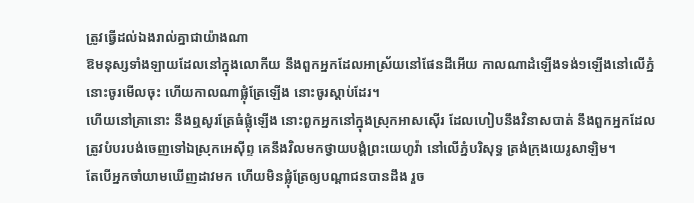ត្រូវធ្វើដល់ឯងរាល់គ្នាជាយ៉ាងណា
ឱមនុស្សទាំងឡាយដែលនៅក្នុងលោកីយ នឹងពួកអ្នកដែលអាស្រ័យនៅផែនដីអើយ កាលណាដំឡើងទង់១ឡើងនៅលើភ្នំ នោះចូរមើលចុះ ហើយកាលណាផ្លុំត្រែឡើង នោះចូរស្តាប់ដែរ។
ហើយនៅគ្រានោះ នឹងឮសូរត្រែធំផ្លុំឡើង នោះពួកអ្នកនៅក្នុងស្រុកអាសស៊ើរ ដែលហៀបនឹងវិនាសបាត់ នឹងពួកអ្នកដែលត្រូវបំបរបង់ចេញទៅឯស្រុកអេស៊ីព្ទ គេនឹងវិលមកថ្វាយបង្គំព្រះយេហូវ៉ា នៅលើភ្នំបរិសុទ្ធ ត្រង់ក្រុងយេរូសាឡិម។
តែបើអ្នកចាំយាមឃើញដាវមក ហើយមិនផ្លុំត្រែឲ្យបណ្តាជនបានដឹង រួច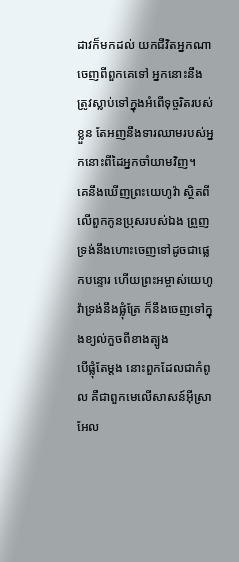ដាវក៏មកដល់ យកជីវិតអ្នកណាចេញពីពួកគេទៅ អ្នកនោះនឹងត្រូវស្លាប់ទៅក្នុងអំពើទុច្ចរិតរបស់ខ្លួន តែអញនឹងទារឈាមរបស់អ្នកនោះពីដៃអ្នកចាំយាមវិញ។
គេនឹងឃើញព្រះយេហូវ៉ា ស្ថិតពីលើពួកកូនប្រុសរបស់ឯង ព្រួញទ្រង់នឹងហោះចេញទៅដូចជាផ្លេកបន្ទោរ ហើយព្រះអម្ចាស់យេហូវ៉ាទ្រង់នឹងផ្លុំត្រែ ក៏នឹងចេញទៅក្នុងខ្យល់កួចពីខាងត្បូង
បើផ្លុំតែម្តង នោះពួកដែលជាកំពូល គឺជាពួកមេលើសាសន៍អ៊ីស្រាអែល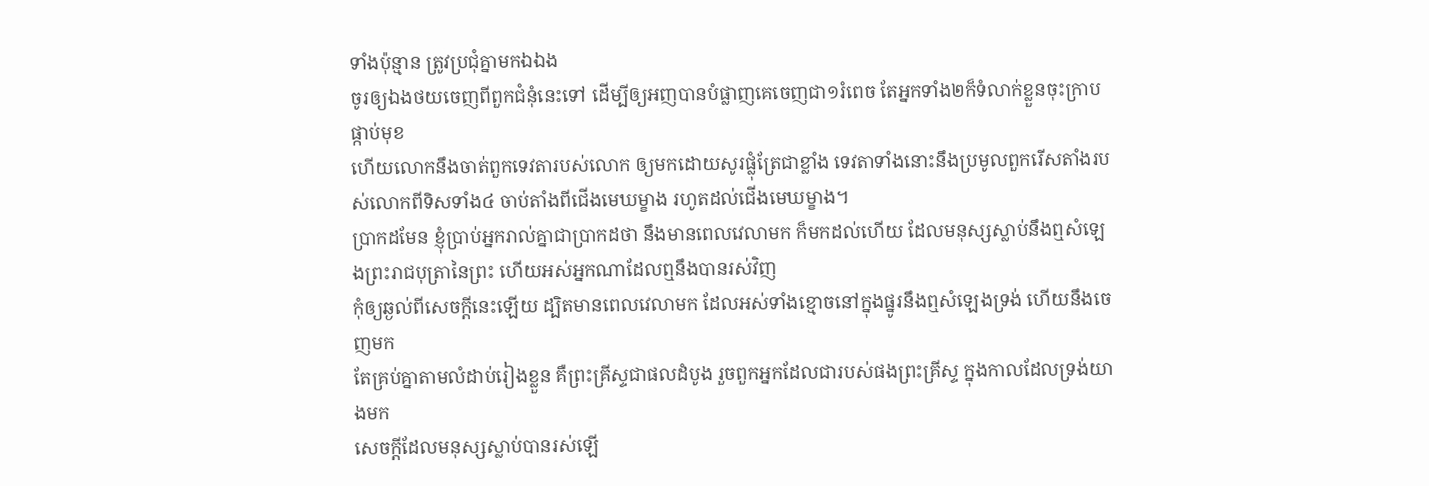ទាំងប៉ុន្មាន ត្រូវប្រជុំគ្នាមកឯឯង
ចូរឲ្យឯងថយចេញពីពួកជំនុំនេះទៅ ដើម្បីឲ្យអញបានបំផ្លាញគេចេញជា១រំពេច តែអ្នកទាំង២ក៏ទំលាក់ខ្លួនចុះក្រាបផ្កាប់មុខ
ហើយលោកនឹងចាត់ពួកទេវតារបស់លោក ឲ្យមកដោយសូរផ្លុំត្រែជាខ្លាំង ទេវតាទាំងនោះនឹងប្រមូលពួករើសតាំងរបស់លោកពីទិសទាំង៤ ចាប់តាំងពីជើងមេឃម្ខាង រហូតដល់ជើងមេឃម្ខាង។
ប្រាកដមែន ខ្ញុំប្រាប់អ្នករាល់គ្នាជាប្រាកដថា នឹងមានពេលវេលាមក ក៏មកដល់ហើយ ដែលមនុស្សស្លាប់នឹងឮសំឡេងព្រះរាជបុត្រានៃព្រះ ហើយអស់អ្នកណាដែលឮនឹងបានរស់វិញ
កុំឲ្យឆ្ងល់ពីសេចក្ដីនេះឡើយ ដ្បិតមានពេលវេលាមក ដែលអស់ទាំងខ្មោចនៅក្នុងផ្នូរនឹងឮសំឡេងទ្រង់ ហើយនឹងចេញមក
តែគ្រប់គ្នាតាមលំដាប់រៀងខ្លួន គឺព្រះគ្រីស្ទជាផលដំបូង រួចពួកអ្នកដែលជារបស់ផងព្រះគ្រីស្ទ ក្នុងកាលដែលទ្រង់យាងមក
សេចក្ដីដែលមនុស្សស្លាប់បានរស់ឡើ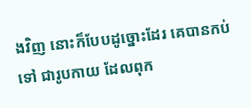ងវិញ នោះក៏បែបដូច្នោះដែរ គេបានកប់ទៅ ជារូបកាយ ដែលពុក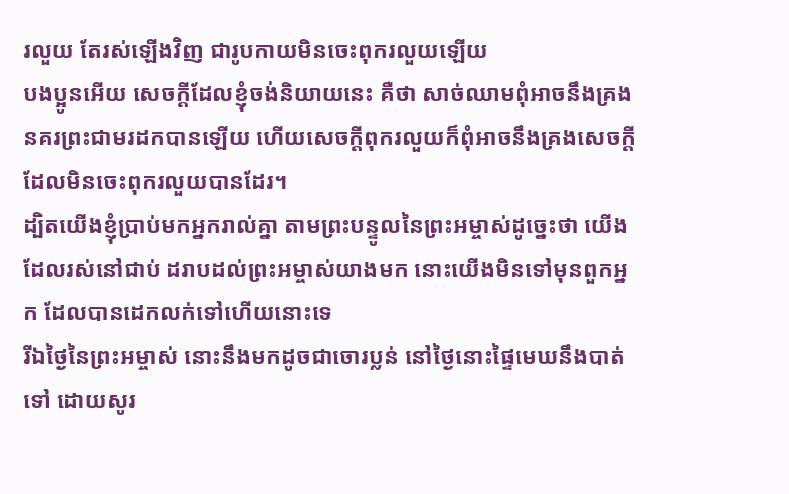រលួយ តែរស់ឡើងវិញ ជារូបកាយមិនចេះពុករលួយឡើយ
បងប្អូនអើយ សេចក្ដីដែលខ្ញុំចង់និយាយនេះ គឺថា សាច់ឈាមពុំអាចនឹងគ្រងនគរព្រះជាមរដកបានឡើយ ហើយសេចក្ដីពុករលួយក៏ពុំអាចនឹងគ្រងសេចក្ដី ដែលមិនចេះពុករលួយបានដែរ។
ដ្បិតយើងខ្ញុំប្រាប់មកអ្នករាល់គ្នា តាមព្រះបន្ទូលនៃព្រះអម្ចាស់ដូច្នេះថា យើងដែលរស់នៅជាប់ ដរាបដល់ព្រះអម្ចាស់យាងមក នោះយើងមិនទៅមុនពួកអ្នក ដែលបានដេកលក់ទៅហើយនោះទេ
រីឯថ្ងៃនៃព្រះអម្ចាស់ នោះនឹងមកដូចជាចោរប្លន់ នៅថ្ងៃនោះផ្ទៃមេឃនឹងបាត់ទៅ ដោយសូរ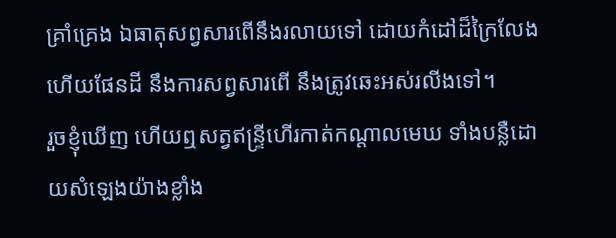គ្រាំគ្រេង ឯធាតុសព្វសារពើនឹងរលាយទៅ ដោយកំដៅដ៏ក្រៃលែង ហើយផែនដី នឹងការសព្វសារពើ នឹងត្រូវឆេះអស់រលីងទៅ។
រួចខ្ញុំឃើញ ហើយឮសត្វឥន្ទ្រីហើរកាត់កណ្តាលមេឃ ទាំងបន្លឺដោយសំឡេងយ៉ាងខ្លាំង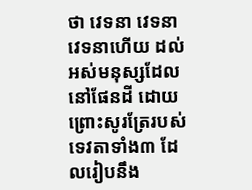ថា វេទនា វេទនា វេទនាហើយ ដល់អស់មនុស្សដែលនៅផែនដី ដោយព្រោះសូរត្រែរបស់ទេវតាទាំង៣ ដែលរៀបនឹង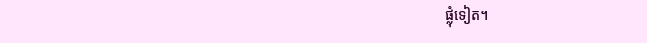ផ្លុំទៀត។